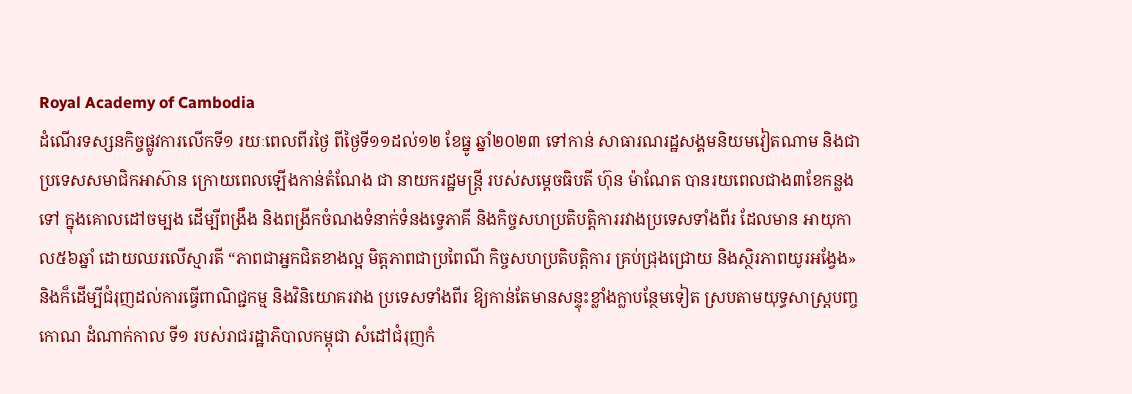Royal Academy of Cambodia
ដំណើរទស្សនកិច្ចផ្លូវការលើកទី១ រយៈពេលពីរថ្ងៃ ពីថ្ងៃទី១១ដល់១២ ខែធ្នូ ឆ្នាំ២០២៣ ទៅកាន់ សាធារណរដ្ឋសង្គមនិយមវៀតណាម និងជាប្រទេសសមាជិកអាស៊ាន ក្រោយពេលឡើងកាន់តំណែង ជា នាយករដ្ឋមន្ត្រី របស់សម្តេចធិបតី ហ៊ុន ម៉ាណែត បានរយពេលជាង៣ខែកន្លងទៅ ក្នុងគោលដៅចម្បង ដើម្បីពង្រឹង និងពង្រីកចំណងទំនាក់ទំនងទ្វេភាគី និងកិច្ចសហប្រតិបត្តិការរវាងប្រទេសទាំងពីរ ដែលមាន អាយុកាល៥៦ឆ្នាំ ដោយឈរលើស្មារតី “ភាពជាអ្នកជិតខាងល្អ មិត្តភាពជាប្រពៃណី កិច្ចសហប្រតិបត្តិការ គ្រប់ជ្រុងជ្រោយ និងស្ថិរភាពយូរអង្វែង» និងក៏ដើម្បីជំរុញដល់ការធ្វើពាណិជ្ជកម្ម និងវិនិយោគរវាង ប្រទេសទាំងពីរ ឱ្យកាន់តែមានសន្ទុះខ្លាំងក្លាបន្ថែមទៀត ស្របតាមយុទ្ធសាស្ត្របញ្ចកោណ ដំណាក់កាល ទី១ របស់រាជរដ្ឋាភិបាលកម្ពុជា សំដៅជំរុញកំ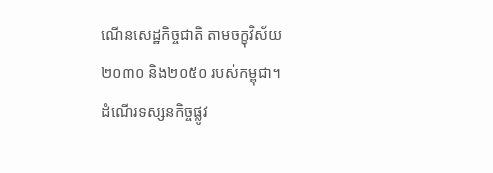ណើនសេដ្ឋកិច្ចជាតិ តាមចក្ខុវិស័យ២០៣០ និង២០៥០ របស់កម្ពុជា។
ដំណើរទស្សនកិច្ចផ្លូវ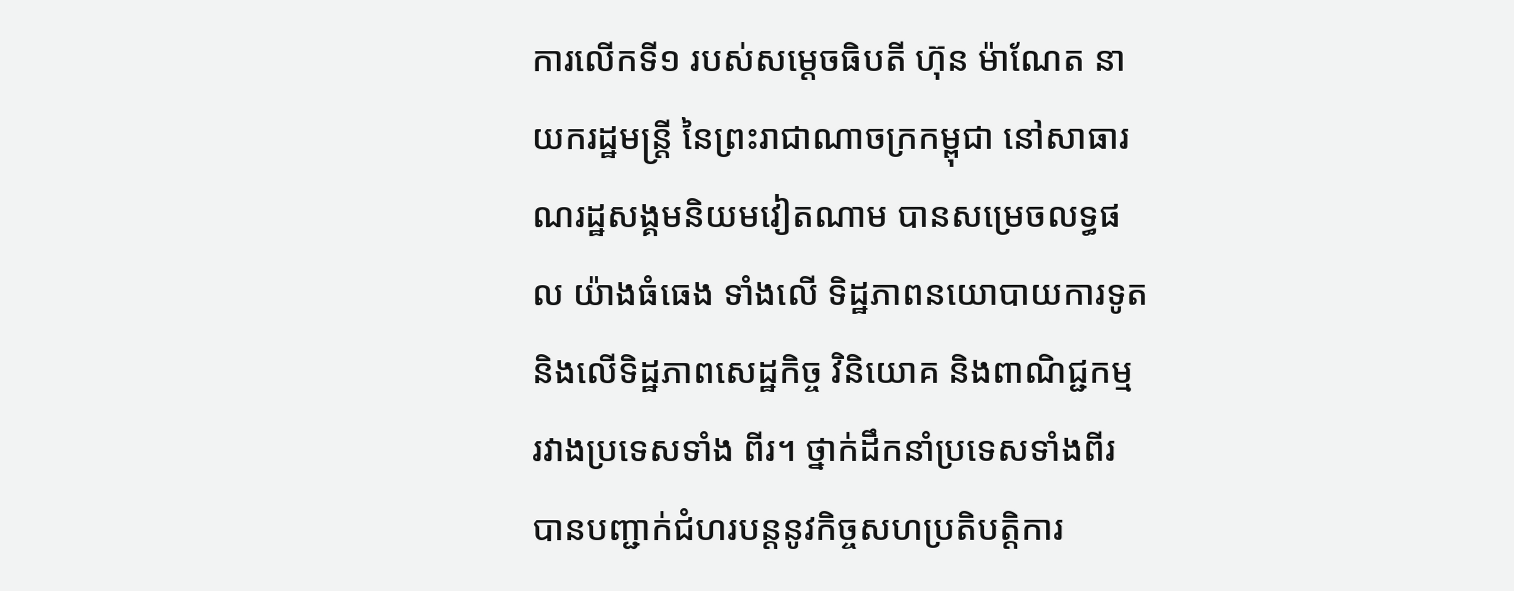ការលើកទី១ របស់សម្ដេចធិបតី ហ៊ុន ម៉ាណែត នាយករដ្ឋមន្ត្រី នៃព្រះរាជាណាចក្រកម្ពុជា នៅសាធារណរដ្ឋសង្គមនិយមវៀតណាម បានសម្រេចលទ្ធផល យ៉ាងធំធេង ទាំងលើ ទិដ្ឋភាពនយោបាយការទូត និងលើទិដ្ឋភាពសេដ្ឋកិច្ច វិនិយោគ និងពាណិជ្ជកម្ម រវាងប្រទេសទាំង ពីរ។ ថ្នាក់ដឹកនាំប្រទេសទាំងពីរ បានបញ្ជាក់ជំហរបន្តនូវកិច្ចសហប្រតិបត្តិការ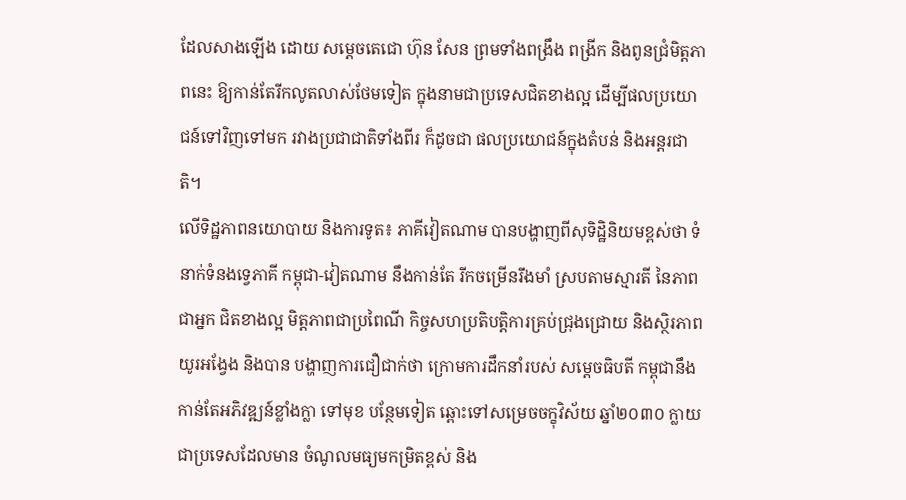ដែលសាងឡើង ដោយ សម្ដេចតេជោ ហ៊ុន សែន ព្រមទាំងពង្រឹង ពង្រីក និងពូនជ្រំមិត្តភាពនេះ ឱ្យកាន់តែរីកលូតលាស់ថែមទៀត ក្នុងនាមជាប្រទេសជិតខាងល្អ ដើម្បីផលប្រយោជន៍ទៅវិញទៅមក រវាងប្រជាជាតិទាំងពីរ ក៏ដូចជា ផលប្រយោជន៍ក្នុងតំបន់ និងអន្ដរជាតិ។
លើទិដ្ឋភាពនយោបាយ និងការទូត៖ ភាគីវៀតណាម បានបង្ហាញពីសុទិដ្ឋិនិយមខ្ពស់ថា ទំនាក់ទំនងទ្វេភាគី កម្ពុជា-វៀតណាម នឹងកាន់តែ រីកចម្រើនរឹងមាំ ស្របតាមស្មារតី នៃភាពជាអ្នក ជិតខាងល្អ មិត្តភាពជាប្រពៃណី កិច្ចសហប្រតិបត្តិការគ្រប់ជ្រុងជ្រោយ និងស្ថិរភាពយូរអង្វែង និងបាន បង្ហាញការជឿជាក់ថា ក្រោមការដឹកនាំរបស់ សម្តេចធិបតី កម្ពុជានឹងកាន់តែអភិវឌ្ឍន៍ខ្លាំងក្លា ទៅមុខ បន្ថែមទៀត ឆ្ពោះទៅសម្រេចចក្ខុវិស័យ ឆ្នាំ២០៣០ ក្លាយជាប្រទេសដែលមាន ចំណូលមធ្យមកម្រិតខ្ពស់ និង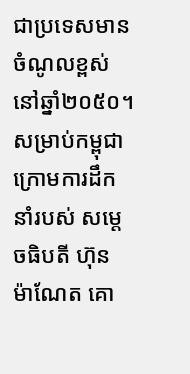ជាប្រទេសមាន ចំណូលខ្ពស់នៅឆ្នាំ២០៥០។
សម្រាប់កម្ពុជា ក្រោមការដឹកនាំរបស់ សម្ដេចធិបតី ហ៊ុន ម៉ាណែត គោ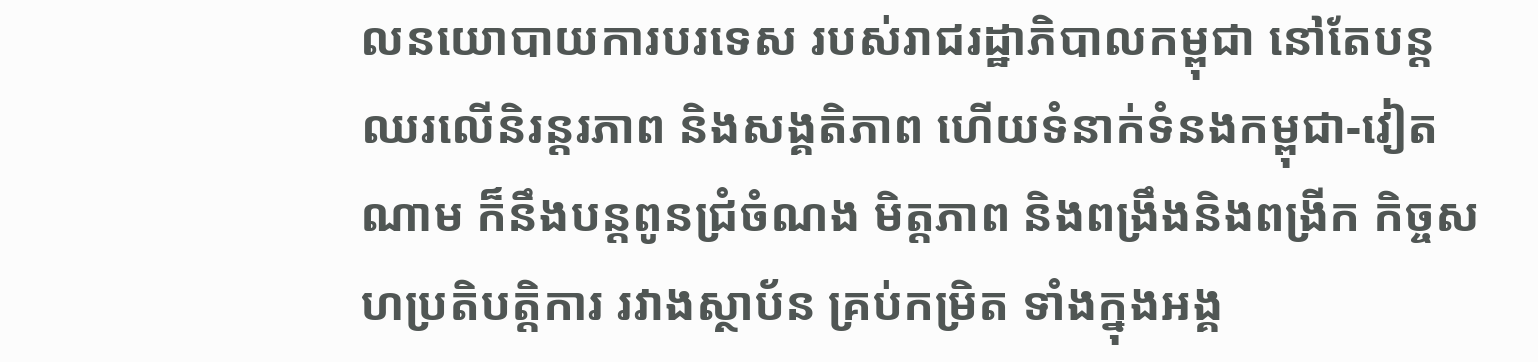លនយោបាយការបរទេស របស់រាជរដ្ឋាភិបាលកម្ពុជា នៅតែបន្តឈរលើនិរន្តរភាព និងសង្គតិភាព ហើយទំនាក់ទំនងកម្ពុជា-វៀតណាម ក៏នឹងបន្តពូនជ្រំចំណង មិត្តភាព និងពង្រឹងនិងពង្រីក កិច្ចសហប្រតិបត្តិការ រវាងស្ថាប័ន គ្រប់កម្រិត ទាំងក្នុងអង្គ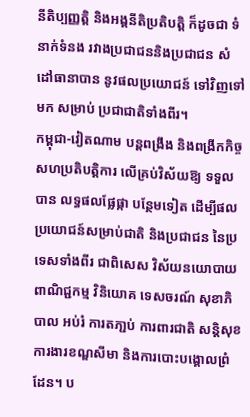នីតិប្បញ្ញត្តិ និងអង្គនីតិប្រតិបត្តិ ក៏ដូចជា ទំនាក់ទំនង រវាងប្រជាជននិងប្រជាជន សំដៅធានាបាន នូវផលប្រយោជន៍ ទៅវិញទៅមក សម្រាប់ ប្រជាជាតិទាំងពីរ។
កម្ពុជា-វៀតណាម បន្តពង្រឹង និងពង្រីកកិច្ចសហប្រតិបត្តិការ លើគ្រប់វិស័យឱ្យ ទទួលបាន លទ្ធផលផ្លែផ្កា បន្ថែមទៀត ដើម្បីផលប្រយោជន៍សម្រាប់ជាតិ និងប្រជាជន នៃប្រទេសទាំងពីរ ជាពិសេស វិស័យនយោបាយ ពាណិជ្ជកម្ម វិនិយោគ ទេសចរណ៍ សុខាភិបាល អប់រំ ការតភា្ជប់ ការពារជាតិ សន្តិសុខ ការងារខណ្ឌសីមា និងការបោះបង្គោលព្រំដែន។ ប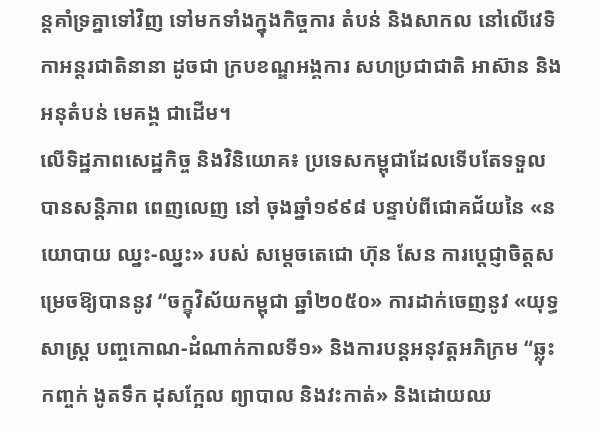ន្តគាំទ្រគ្នាទៅវិញ ទៅមកទាំងក្នុងកិច្ចការ តំបន់ និងសាកល នៅលើវេទិកាអន្តរជាតិនានា ដូចជា ក្របខណ្ឌអង្គការ សហប្រជាជាតិ អាស៊ាន និងអនុតំបន់ មេគង្គ ជាដើម។
លើទិដ្ឋភាពសេដ្ឋកិច្ច និងវិនិយោគ៖ ប្រទេសកម្ពុជាដែលទើបតែទទួលបានសន្តិភាព ពេញលេញ នៅ ចុងឆ្នាំ១៩៩៨ បន្ទាប់ពីជោគជ័យនៃ «នយោបាយ ឈ្នះ-ឈ្នះ» របស់ សម្តេចតេជោ ហ៊ុន សែន ការប្ដេជ្ញាចិត្តសម្រេចឱ្យបាននូវ “ចក្ខុវិស័យកម្ពុជា ឆ្នាំ២០៥០» ការដាក់ចេញនូវ «យុទ្ធសាស្ត្រ បញ្ចកោណ-ដំណាក់កាលទី១» និងការបន្តអនុវត្តអភិក្រម “ឆ្លុះកញ្ចក់ ងូតទឹក ដុសក្អែល ព្យាបាល និងវះកាត់» និងដោយឈ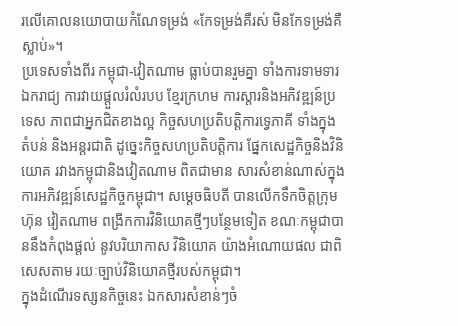រលើគោលនយោបាយកំណែទម្រង់ «កែទម្រង់គឺរស់ មិនកែទម្រង់គឺស្លាប់»។
ប្រទេសទាំងពីរ កម្ពុជា-វៀតណាម ធ្លាប់បានរួមគ្នា ទាំងការទាមទារឯករាជ្យ ការវាយផ្ដួលរំលំរបប ខ្មែរក្រហម ការស្តារនិងអភិវឌ្ឍន៍ប្រទេស ភាពជាអ្នកជិតខាងល្អ កិច្ចសហប្រតិបត្តិការទ្វេភាគី ទាំងក្នុង តំបន់ និងអន្តរជាតិ ដូច្នេះកិច្ចសហប្រតិបត្តិការ ផ្នែកសេដ្ឋកិច្ចនិងវិនិយោគ រវាងកម្ពុជានិងវៀតណាម ពិតជាមាន សារសំខាន់ណាស់ក្នុង ការអភិវឌ្ឍន៍សេដ្ឋកិច្ចកម្ពុជា។ សម្ដេចធិបតី បានលើកទឹកចិត្តក្រុមហ៊ុន វៀតណាម ពង្រីកការវិនិយោគថ្មីៗបន្ថែមទៀត ខណៈកម្ពុជាបាននឹងកំពុងផ្តល់ នូវបរិយាកាស វិនិយោគ យ៉ាងអំណោយផល ជាពិសេសតាម រយៈច្បាប់វិនិយោគថ្មីរបស់កម្ពុជា។
ក្នុងដំណើរទស្សនកិច្ចនេះ ឯកសារសំខាន់ៗចំ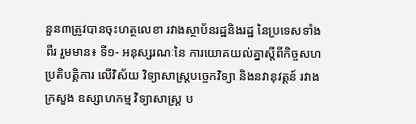នួន៣ត្រូវបានចុះហត្ថលេខា រវាងស្ថាប័នរដ្ឋនិងរដ្ឋ នៃប្រទេសទាំងពីរ រួមមាន៖ ទី១- អនុស្សរណៈនៃ ការយោគយល់គ្នាស្តីពីកិច្ចសហប្រតិបត្តិការ លើវិស័យ វិទ្យាសាស្រ្តបច្ចេកវិទ្យា និងនវានុវត្តន៍ រវាងក្រសួង ឧស្សាហកម្ម វិទ្យាសាស្ត្រ ប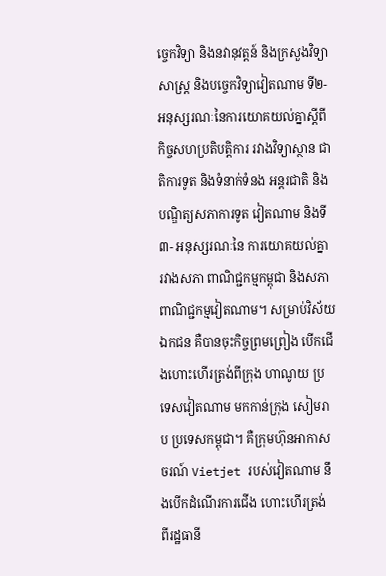ច្ចេកវិទ្យា និងនវានុវត្តន៍ និងក្រសួងវិទ្យាសាស្រ្ត និងបច្ចេកវិទ្យាវៀតណាម ទី២- អនុស្សរណៈនៃការយោគយល់គ្នាស្តីពី កិច្ចសហប្រតិបត្តិការ រវាងវិទ្យាស្ថាន ជាតិការទូត និងទំនាក់ទំនង អន្តរជាតិ និងបណ្ឌិត្យសភាការទូត វៀតណាម និងទី៣- អនុស្សរណៈនៃ ការយោគយល់គ្នា រវាងសភា ពាណិជ្ជកម្មកម្ពុជា និងសភា ពាណិជ្ជកម្មវៀតណាម។ សម្រាប់វិស័យឯកជន គឺបានចុះកិច្ចព្រមព្រៀង បើកជើងហោះហើរត្រង់ពីក្រុង ហាណូយ ប្រទេសវៀតណាម មកកាន់ក្រុង សៀមរាប ប្រទេសកម្ពុជា។ គឺក្រុមហ៊ុនអាកាសចរណ៍ Vietjet របស់វៀតណាម នឹងបើកដំណើរការជើង ហោះហើរត្រង់ ពីរដ្ឋធានី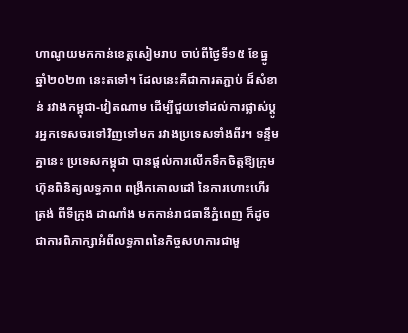ហាណូយមកកាន់ខេត្តសៀមរាប ចាប់ពីថ្ងៃទី១៥ ខែធ្នូ ឆ្នាំ២០២៣ នេះតទៅ។ ដែលនេះគឺជាការតភ្ជាប់ ដ៏សំខាន់ រវាងកម្ពុជា-វៀតណាម ដើម្បីជួយទៅដល់ការផ្លាស់ប្តូរអ្នកទេសចរទៅវិញទៅមក រវាងប្រទេសទាំងពីរ។ ទន្ទឹមគ្នានេះ ប្រទេសកម្ពុជា បានផ្តល់ការលើកទឹកចិត្តឱ្យក្រុមហ៊ុនពិនិត្យលទ្ធភាព ពង្រីកគោលដៅ នៃការហោះហើរត្រង់ ពីទីក្រុង ដាណាំង មកកាន់រាជធានីភ្នំពេញ ក៏ដូចជាការពិភាក្សាអំពីលទ្ធភាពនៃកិច្ចសហការជាមួ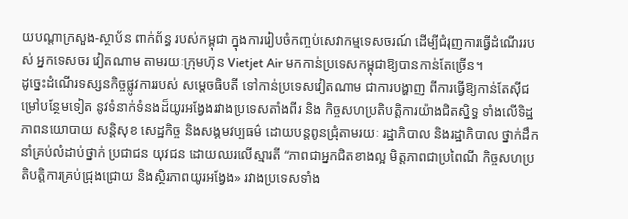យបណ្តាក្រសួង-ស្ថាប័ន ពាក់ព័ន្ធ របស់កម្ពុជា ក្នុងការរៀបចំកញ្ចប់សេវាកម្មទេសចរណ៍ ដើម្បីជំរុញការធ្វើដំណើររបស់ អ្នកទេសចរ វៀតណាម តាមរយៈក្រុមហ៊ុន Vietjet Air មកកាន់ប្រទេសកម្ពុជាឱ្យបានកាន់តែច្រើន។
ដូច្នេះដំណើរទស្សនកិច្ចផ្លូវការរបស់ សម្ដេចធិបតី ទៅកាន់ប្រទេសវៀតណាម ជាការបង្ហាញ ពីការធ្វើឱ្យកាន់តែស៊ីជម្រៅបន្ថែមទៀត នូវទំនាក់ទំនងដ៏យូរអង្វែងរវាងប្រទេសតាំងពីរ និង កិច្ចសហប្រតិបត្តិការយ៉ាងជិតស្និទ្ធ ទាំងលើទិដ្ឋភាពនយោបាយ សន្តិសុខ សេដ្ឋកិច្ច និងសង្គមវប្បធម៌ ដោយបន្តពូនជ្រុំតាមរយៈ រដ្ឋាភិបាល និងរដ្ឋាភិបាល ថ្នាក់ដឹកនាំគ្រប់លំដាប់ថ្នាក់ ប្រជាជន យុវជន ដោយឈរលើស្មារតី “ភាពជាអ្នកជិតខាងល្អ មិត្តភាពជាប្រពៃណី កិច្ចសហប្រតិបត្តិការគ្រប់ជ្រុងជ្រោយ និងស្ថិរភាពយូរអង្វែង» រវាងប្រទេសទាំង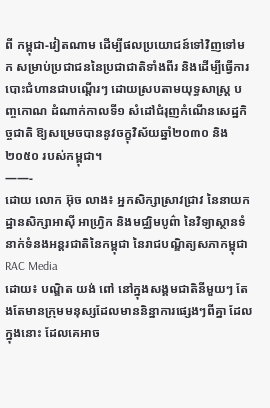ពី កម្ពុជា-វៀតណាម ដើម្បីផលប្រយោជន៍ទៅវិញទៅមក សម្រាប់ប្រជាជននៃប្រជាជាតិទាំងពីរ និងដើម្បីធ្វើការបោះជំហានជាបណ្តើរៗ ដោយស្របតាមយុទ្ធសាស្ត្រ បញ្ចកោណ ដំណាក់កាលទី១ សំដៅជំរុញកំណើនសេដ្ឋកិច្ចជាតិ ឱ្យសម្រេចបាននូវចក្ខុវិស័យឆ្នាំ២០៣០ និង២០៥០ របស់កម្ពុជា។
——-
ដោយ លោក អ៊ុច លាង៖ អ្នកសិក្សាស្រាវជ្រាវ នៃនាយកដ្ឋានសិក្សាអាស៊ី អាហ្វ្រិក និងមជ្ឈិមបូព៌ា នៃវិទ្យាស្ថានទំនាក់ទំនងអន្តរជាតិនៃកម្ពុជា នៃរាជបណ្ឌិត្យសភាកម្ពុជា
RAC Media
ដោយ៖ បណ្ឌិត យង់ ពៅ នៅក្នុងសង្គមជាតិនីមួយៗ តែងតែមានក្រុមមនុស្សដែលមាននិន្នាការផ្សេងៗពីគ្នា ដែលក្នុងនោះ ដែលគេអាច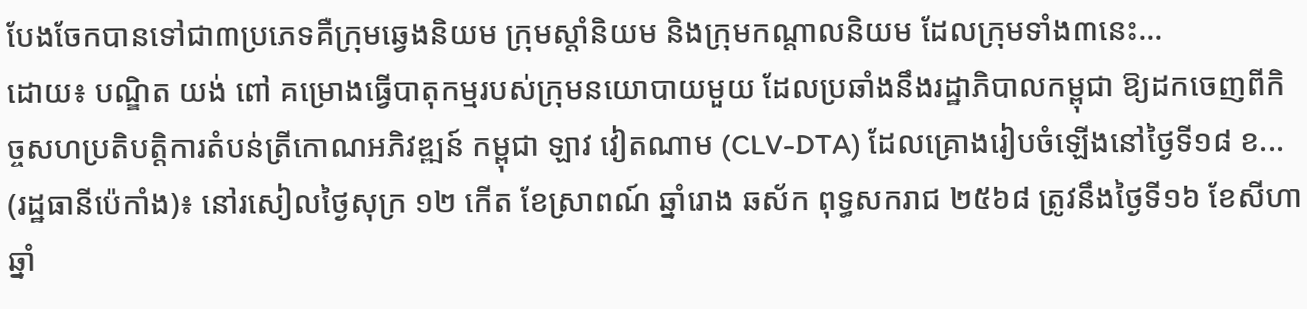បែងចែកបានទៅជា៣ប្រភេទគឺក្រុមឆ្វេងនិយម ក្រុមស្ដាំនិយម និងក្រុមកណ្ដាលនិយម ដែលក្រុមទាំង៣នេះ...
ដោយ៖ បណ្ឌិត យង់ ពៅ គម្រោងធ្វើបាតុកម្មរបស់ក្រុមនយោបាយមួយ ដែលប្រឆាំងនឹងរដ្ឋាភិបាលកម្ពុជា ឱ្យដកចេញពីកិច្ចសហប្រតិបត្តិការតំបន់ត្រីកោណអភិវឌ្ឍន៍ កម្ពុជា ឡាវ វៀតណាម (CLV-DTA) ដែលគ្រោងរៀបចំឡើងនៅថ្ងៃទី១៨ ខ...
(រដ្ឋធានីប៉េកាំង)៖ នៅរសៀលថ្ងៃសុក្រ ១២ កើត ខែស្រាពណ៍ ឆ្នាំរោង ឆស័ក ពុទ្ធសករាជ ២៥៦៨ ត្រូវនឹងថ្ងៃទី១៦ ខែសីហា ឆ្នាំ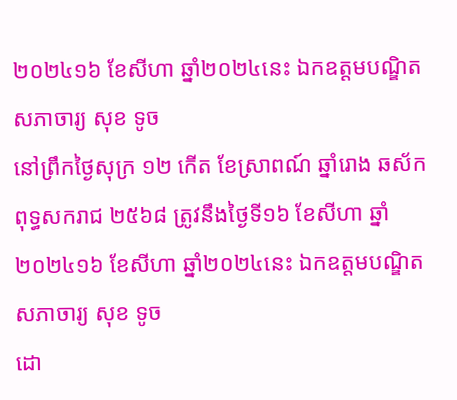២០២៤១៦ ខែសីហា ឆ្នាំ២០២៤នេះ ឯកឧត្ដមបណ្ឌិតសភាចារ្យ សុខ ទូច
នៅព្រឹកថ្ងៃសុក្រ ១២ កើត ខែស្រាពណ៍ ឆ្នាំរោង ឆស័ក ពុទ្ធសករាជ ២៥៦៨ ត្រូវនឹងថ្ងៃទី១៦ ខែសីហា ឆ្នាំ២០២៤១៦ ខែសីហា ឆ្នាំ២០២៤នេះ ឯកឧត្ដមបណ្ឌិតសភាចារ្យ សុខ ទូច
ដោ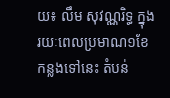យ៖ លឹម សុវណ្ណរិទ្ធ ក្នុងរយៈពេលប្រមាណ១ខែកន្លងទៅនេះ តំបន់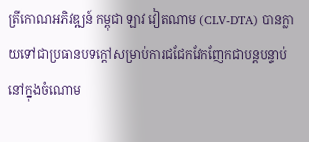ត្រីកោណអភិវឌ្ឍន៍ កម្ពុជា ឡាវ វៀតណាម (CLV-DTA) បានក្លាយទៅជាប្រធានបទក្ដៅសម្រាប់ការជជែកវែកញែកជាបន្តបន្ទាប់ នៅក្នុងចំណោម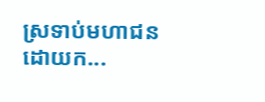ស្រទាប់មហាជន ដោយក...